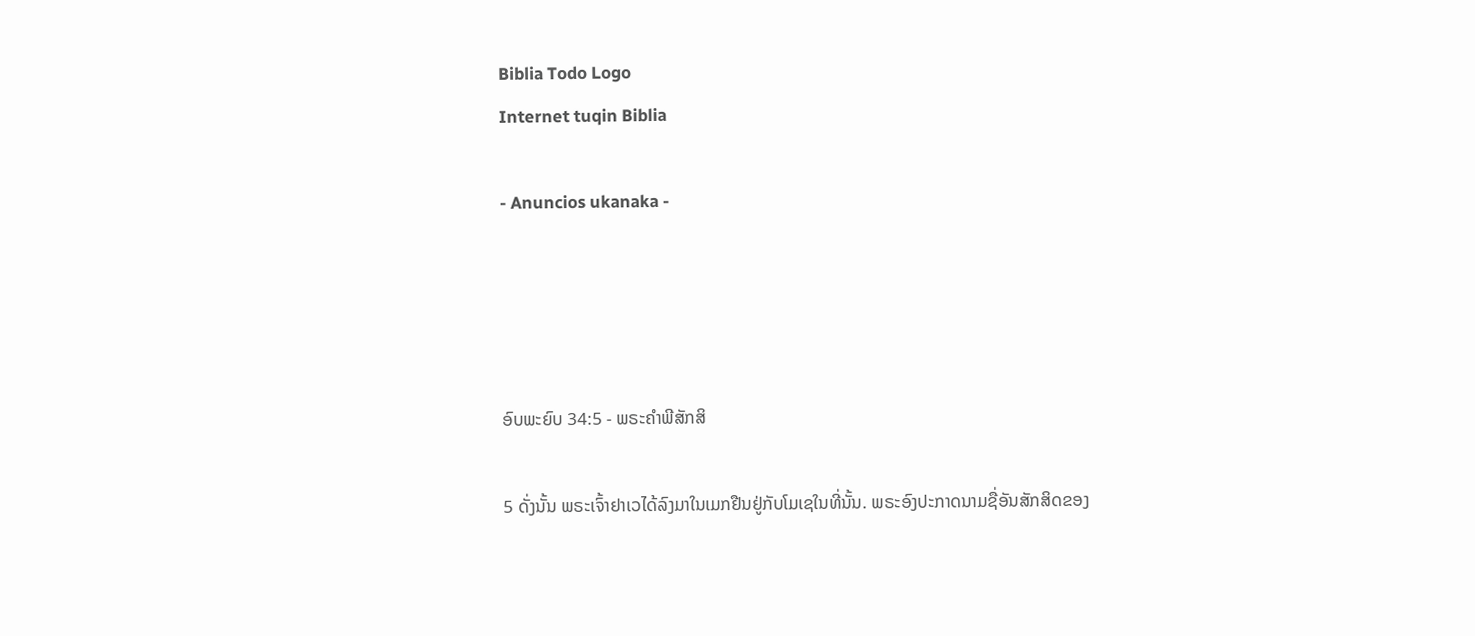Biblia Todo Logo
Internet tuqin Biblia

- Anuncios ukanaka -




ອົບພະຍົບ 34:5 - ພຣະຄຳພີສັກສິ

5 ດັ່ງນັ້ນ ພຣະເຈົ້າຢາເວໄດ້ລົງມາໃນເມກຢືນຢູ່ກັບໂມເຊໃນທີ່ນັ້ນ. ພຣະອົງປະກາດນາມຊື່ອັນສັກສິດຂອງ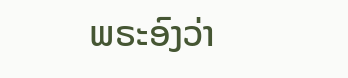ພຣະອົງວ່າ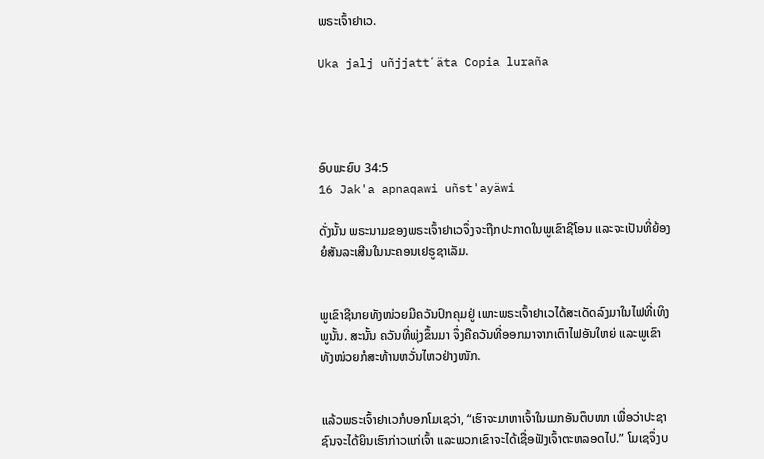ພຣະເຈົ້າຢາເວ.

Uka jalj uñjjattʼäta Copia luraña




ອົບພະຍົບ 34:5
16 Jak'a apnaqawi uñst'ayäwi

ດັ່ງນັ້ນ ພຣະນາມຂອງພຣະເຈົ້າຢາເວຈຶ່ງຈະຖືກປະກາດໃນພູເຂົາຊີໂອນ ແລະຈະເປັນທີ່ຍ້ອງຍໍສັນລະເສີນໃນນະຄອນເຢຣູຊາເລັມ.


ພູເຂົາຊີນາຍທັງໜ່ວຍມີຄວັນປົກຄຸມຢູ່ ເພາະພຣະເຈົ້າຢາເວໄດ້ສະເດັດລົງມາໃນໄຟທີ່ເທິງພູນັ້ນ. ສະນັ້ນ ຄວັນທີ່ພຸ່ງຂຶ້ນມາ ຈຶ່ງຄືຄວັນທີ່ອອກມາຈາກເຕົາໄຟອັນໃຫຍ່ ແລະພູເຂົາທັງໜ່ວຍກໍສະທ້ານຫວັ່ນໄຫວຢ່າງໜັກ.


ແລ້ວພຣະເຈົ້າຢາເວກໍບອກໂມເຊວ່າ, “ເຮົາຈະມາຫາເຈົ້າໃນເມກອັນຕຶບໜາ ເພື່ອວ່າປະຊາຊົນຈະໄດ້ຍິນເຮົາກ່າວແກ່ເຈົ້າ ແລະພວກເຂົາຈະໄດ້ເຊື່ອຟັງເຈົ້າຕະຫລອດໄປ.” ໂມເຊຈຶ່ງບ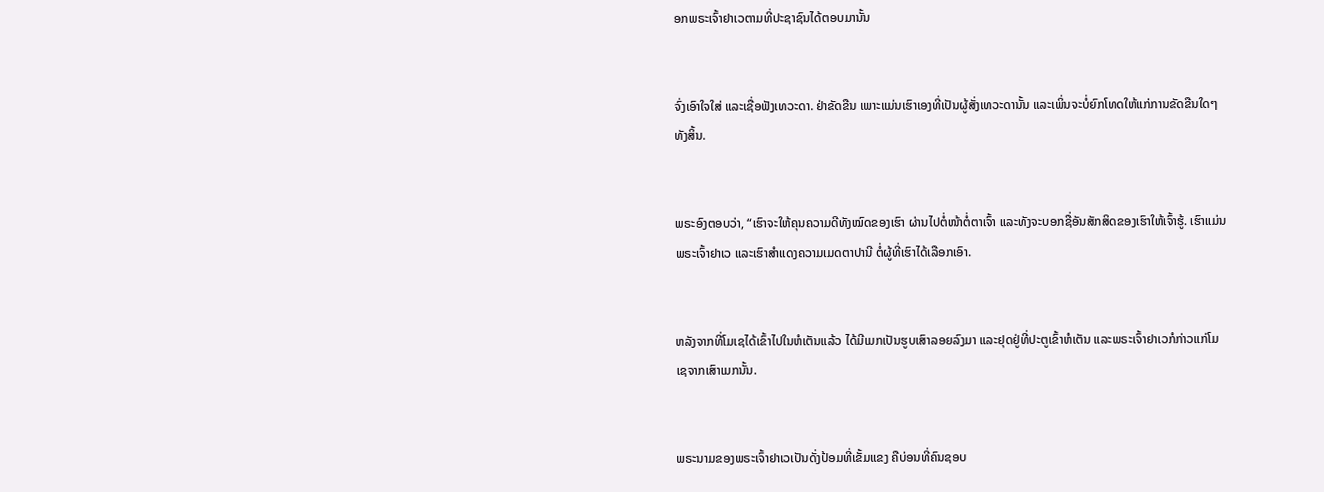ອກພຣະເຈົ້າຢາເວຕາມທີ່ປະຊາຊົນໄດ້ຕອບມານັ້ນ


ຈົ່ງເອົາໃຈໃສ່ ແລະເຊື່ອຟັງເທວະດາ. ຢ່າຂັດຂືນ ເພາະແມ່ນເຮົາເອງທີ່ເປັນຜູ້ສັ່ງເທວະດານັ້ນ ແລະເພິ່ນຈະບໍ່ຍົກໂທດໃຫ້ແກ່ການຂັດຂືນໃດໆທັງສິ້ນ.


ພຣະອົງຕອບວ່າ, “ເຮົາຈະໃຫ້ຄຸນຄວາມດີທັງໝົດຂອງເຮົາ ຜ່ານໄປຕໍ່ໜ້າຕໍ່ຕາເຈົ້າ ແລະທັງຈະບອກຊື່ອັນສັກສິດຂອງເຮົາໃຫ້ເຈົ້າຮູ້. ເຮົາແມ່ນພຣະເຈົ້າຢາເວ ແລະເຮົາສຳແດງຄວາມເມດຕາປານີ ຕໍ່ຜູ້ທີ່ເຮົາໄດ້ເລືອກເອົາ.


ຫລັງຈາກທີ່ໂມເຊໄດ້ເຂົ້າໄປໃນຫໍເຕັນແລ້ວ ໄດ້ມີເມກເປັນຮູບເສົາລອຍລົງມາ ແລະຢຸດຢູ່ທີ່ປະຕູເຂົ້າຫໍເຕັນ ແລະພຣະເຈົ້າຢາເວກໍກ່າວແກ່ໂມເຊຈາກເສົາເມກນັ້ນ.


ພຣະນາມຂອງພຣະເຈົ້າຢາເວເປັນດັ່ງປ້ອມທີ່ເຂັ້ມແຂງ ຄືບ່ອນທີ່ຄົນຊອບ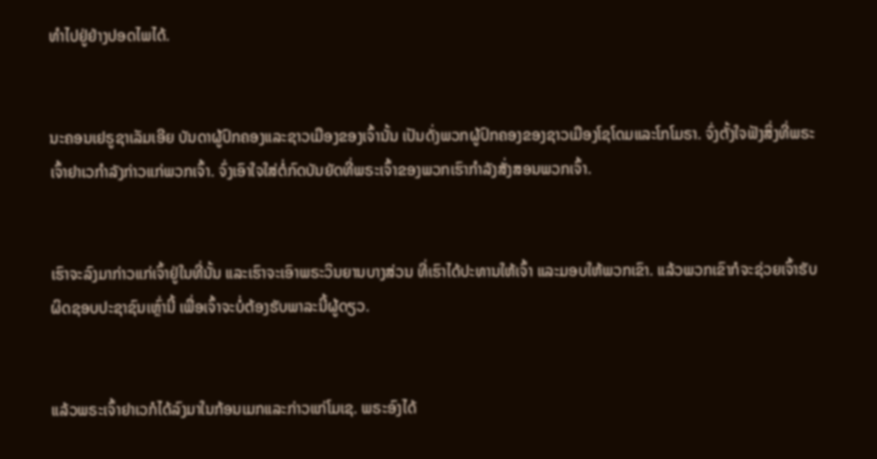ທຳໄປຢູ່ຢ່າງປອດໄພໄດ້.


ນະຄອນເຢຣູຊາເລັມເອີຍ ບັນດາຜູ້ປົກຄອງແລະຊາວເມືອງຂອງເຈົ້ານັ້ນ ເປັນດັ່ງພວກຜູ້ປົກຄອງຂອງຊາວເມືອງໂຊໂດມແລະໂກໂມຣາ. ຈົ່ງຕັ້ງໃຈຟັງສິ່ງທີ່ພຣະເຈົ້າຢາເວກຳລັງກ່າວແກ່ພວກເຈົ້າ. ຈົ່ງເອົາໃຈໃສ່ຕໍ່ກົດບັນຍັດທີ່ພຣະເຈົ້າຂອງພວກເຮົາກຳລັງສັ່ງສອນພວກເຈົ້າ.


ເຮົາຈະລົງມາກ່າວແກ່ເຈົ້າຢູ່ໃນທີ່ນັ້ນ ແລະເຮົາຈະເອົາພຣະວິນຍານບາງສ່ວນ ທີ່ເຮົາໄດ້ປະທານໃຫ້ເຈົ້າ ແລະມອບໃຫ້ພວກເຂົາ. ແລ້ວພວກເຂົາກໍຈະຊ່ວຍເຈົ້າຮັບຜິດຊອບປະຊາຊົນເຫຼົ່ານີ້ ເພື່ອເຈົ້າຈະບໍ່ຕ້ອງຮັບພາລະນີ້ຜູ້ດຽວ.


ແລ້ວພຣະເຈົ້າຢາເວກໍໄດ້ລົງມາໃນກ້ອນເມກແລະກ່າວແກ່ໂມເຊ. ພຣະອົງໄດ້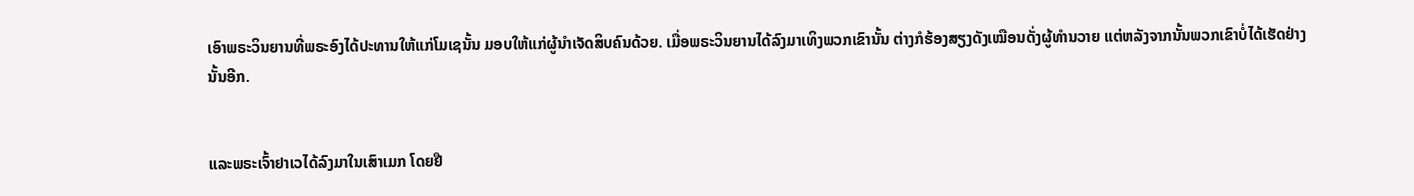ເອົາພຣະວິນຍານທີ່ພຣະອົງໄດ້ປະທານໃຫ້ແກ່ໂມເຊນັ້ນ ມອບໃຫ້ແກ່ຜູ້ນຳເຈັດສິບຄົນດ້ວຍ. ເມື່ອພຣະວິນຍານໄດ້ລົງມາເທິງພວກເຂົານັ້ນ ຕ່າງກໍຮ້ອງສຽງດັງເໝືອນດັ່ງຜູ້ທຳນວາຍ ແຕ່ຫລັງຈາກນັ້ນພວກເຂົາບໍ່ໄດ້ເຮັດຢ່າງນັ້ນອີກ.


ແລະພຣະເຈົ້າຢາເວໄດ້ລົງມາໃນເສົາເມກ ໂດຍຢື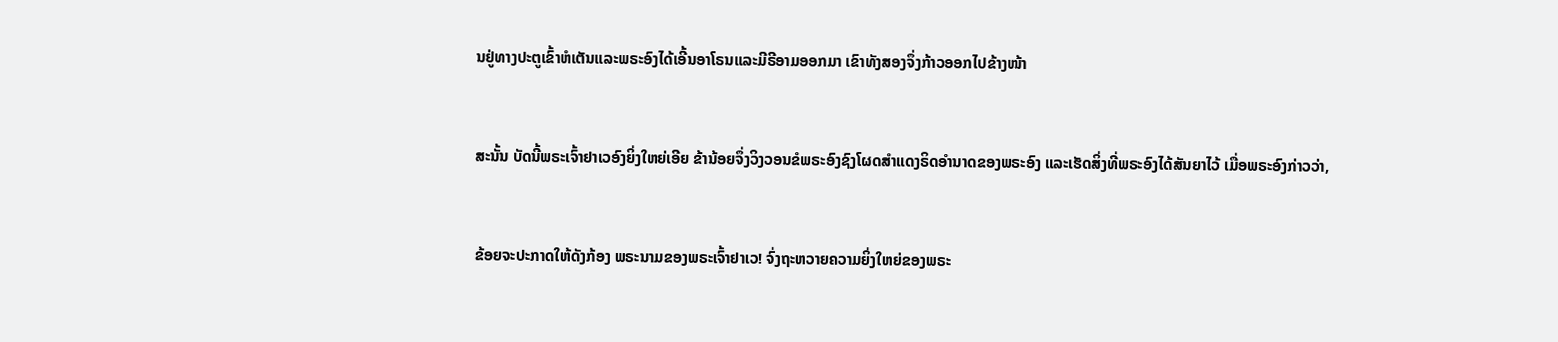ນຢູ່ທາງປະຕູເຂົ້າຫໍເຕັນແລະພຣະອົງໄດ້ເອີ້ນອາໂຣນແລະມີຣີອາມອອກມາ ເຂົາທັງສອງຈຶ່ງກ້າວອອກໄປຂ້າງໜ້າ


ສະນັ້ນ ບັດນີ້ພຣະເຈົ້າຢາເວອົງຍິ່ງໃຫຍ່ເອີຍ ຂ້ານ້ອຍຈຶ່ງວິງວອນຂໍພຣະອົງຊົງໂຜດສຳແດງຣິດອຳນາດຂອງພຣະອົງ ແລະເຮັດສິ່ງທີ່ພຣະອົງໄດ້ສັນຍາໄວ້ ເມື່ອພຣະອົງກ່າວວ່າ,


ຂ້ອຍຈະປະກາດໃຫ້ດັງກ້ອງ ພຣະນາມຂອງພຣະເຈົ້າຢາເວ! ຈົ່ງຖະຫວາຍຄວາມຍິ່ງໃຫຍ່ຂອງພຣະ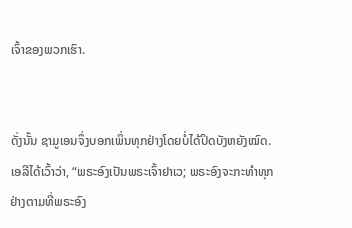ເຈົ້າຂອງພວກເຮົາ.


ດັ່ງນັ້ນ ຊາມູເອນຈຶ່ງບອກເພິ່ນທຸກຢ່າງໂດຍບໍ່ໄດ້ປິດບັງຫຍັງໝົດ. ເອລີໄດ້ເວົ້າວ່າ, “ພຣະອົງເປັນພຣະເຈົ້າຢາເວ; ພຣະອົງຈະກະທຳທຸກຢ່າງຕາມທີ່ພຣະອົງ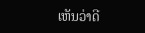ເຫັນວ່າດີ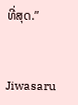ທີ່ສຸດ.”


Jiwasaru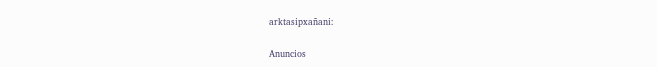arktasipxañani:

Anuncios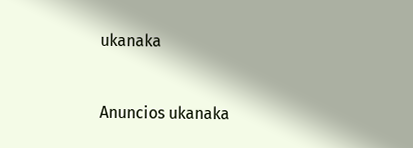ukanaka


Anuncios ukanaka